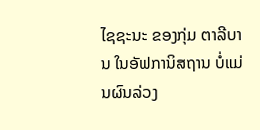ໄຊຊະນະ ຂອງກຸ່ມ ຕາລີບານ ໃນອັຟການິສຖານ ບໍ່ແມ່ນຜົນລ່ວງ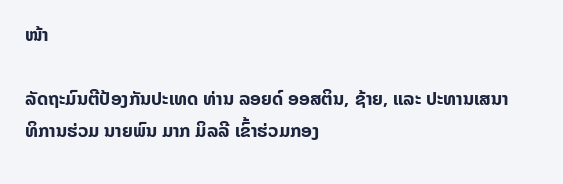ໜ້າ

ລັດຖະມົນຕີປ້ອງກັນປະເທດ ທ່ານ ລອຍດ໌ ອອສຕິນ, ຊ້າຍ, ແລະ ປະທານເສນາທິການຮ່ວມ ນາຍພົນ ມາກ ມິລລີ ເຂົ້າຮ່ວມກອງ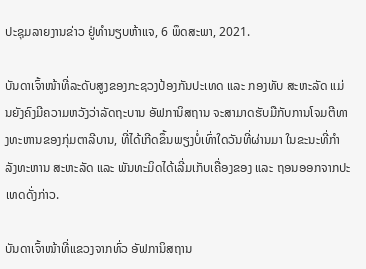ປະຊຸມລາຍງານຂ່າວ ຢູ່ທຳນຽບຫ້າແຈ, 6 ພຶດສະພາ, 2021.

ບັນດາເຈົ້າໜ້າທີ່ລະດັບສູງຂອງກະຊວງປ້ອງກັນປະເທດ ແລະ ກອງທັບ ສະຫະລັດ ແມ່ນຍັງຄົງມີຄວາມຫວັງວ່າລັດຖະບານ ອັຟການິສຖານ ຈະສາມາດຮັບມືກັບການໂຈມຕີທາງທະຫານຂອງກຸ່ມຕາລີບານ, ທີ່ໄດ້ເກີດຂຶ້ນພຽງບໍ່ເທົ່າໃດວັນທີ່ຜ່ານມາ ໃນຂະນະທີ່ກຳລັງທະຫານ ສະຫະລັດ ແລະ ພັນທະມິດໄດ້ເລີ່ມເກັບເຄື່ອງຂອງ ແລະ ຖອນອອກຈາກປະເທດດັ່ງກ່າວ.

ບັນດາເຈົ້າໜ້າທີ່ແຂວງຈາກທົ່ວ ອັຟການິສຖານ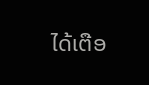ໄດ້ເຕືອ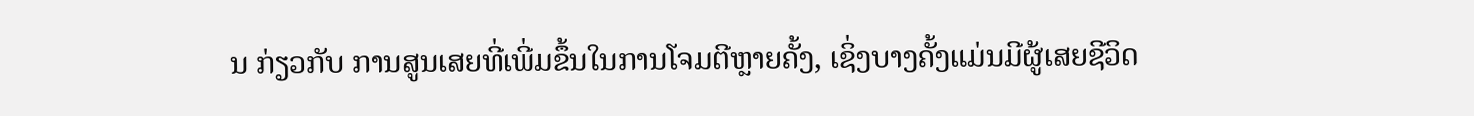ນ ກ່ຽວກັບ ການສູນເສຍທີ່ເພີ່ມຂຶ້ນໃນການໂຈມຕີຫຼາຍຄັ້ງ, ເຊິ່ງບາງຄັ້ງແມ່ນມີຜູ້ເສຍຊີວິດ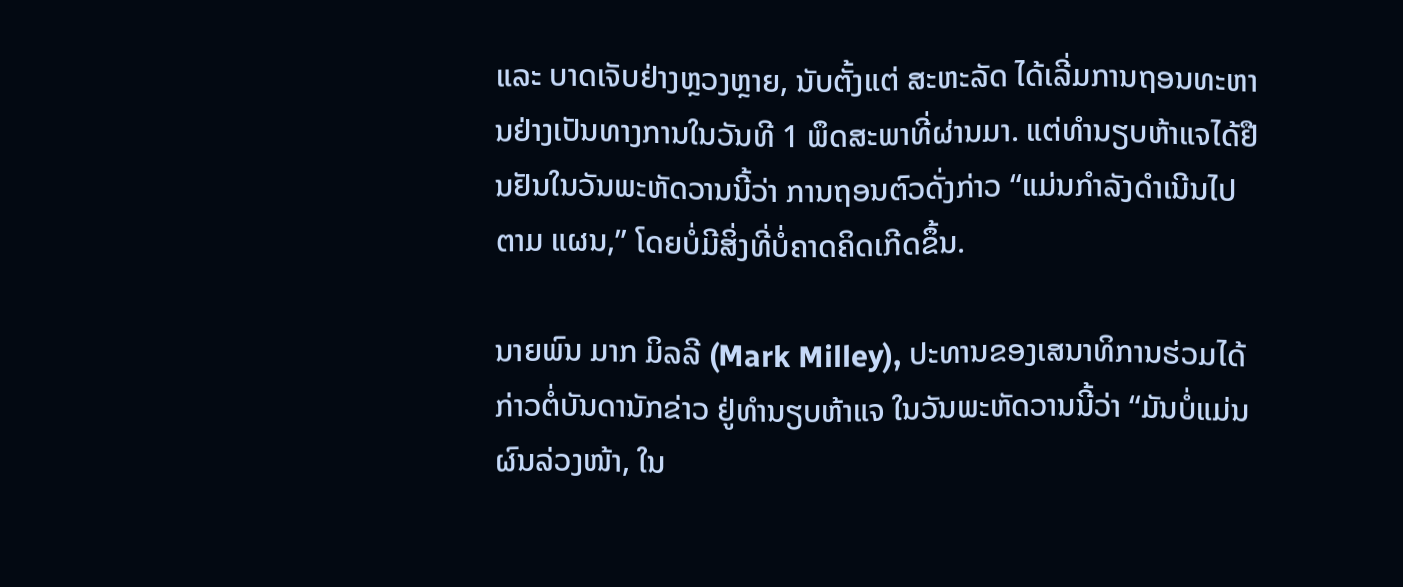ແລະ ບາດເຈັບຢ່າງຫຼວງຫຼາຍ, ນັບຕັ້ງແຕ່ ສະຫະລັດ ໄດ້ເລີ່ມການຖອນທະຫານຢ່າງເປັນທາງການໃນວັນທີ 1 ພຶດສະພາທີ່ຜ່ານມາ. ແຕ່ທຳນຽບຫ້າແຈໄດ້ຢືນຢັນໃນວັນພະຫັດວານນີ້ວ່າ ການຖອນຕົວດັ່ງກ່າວ “ແມ່ນກຳລັງດຳເນີນໄປຕາມ ແຜນ,” ໂດຍບໍ່ມີສິ່ງທີ່ບໍ່ຄາດຄິດເກີດຂຶ້ນ.

ນາຍພົນ ມາກ ມິລລີ (Mark Milley), ປະທານຂອງເສນາທິການຮ່ວມໄດ້ກ່າວຕໍ່ບັນດານັກຂ່າວ ຢູ່ທຳນຽບຫ້າແຈ ໃນວັນພະຫັດວານນີ້ວ່າ “ມັນບໍ່ແມ່ນຜົນລ່ວງໜ້າ, ໃນ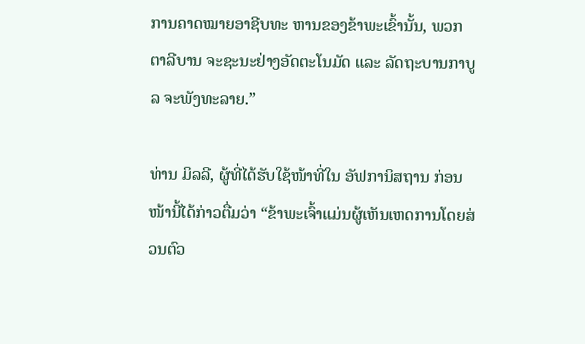ການຄາດໝາຍອາຊີບທະ ຫານຂອງຂ້າພະເຂົ້ານັ້ນ, ພວກ ຕາລີບານ ຈະຊະນະຢ່າງອັດຕະໂນມັດ ແລະ ລັດຖະບານກາບູລ ຈະພັງທະລາຍ.”

ທ່ານ ມິລລີ, ຜູ້ທີ່ໄດ້ຮັບໃຊ້ໜ້າທີ່ໃນ ອັຟການິສຖານ ກ່ອນໜ້ານີ້ໄດ້ກ່າວຕື່ມວ່າ “ຂ້າພະເຈົ້າແມ່ນຜູ້ເຫັນເຫດການໂດຍສ່ວນຕົວ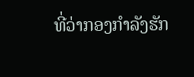ທີ່ວ່າກອງກຳລັງຮັກ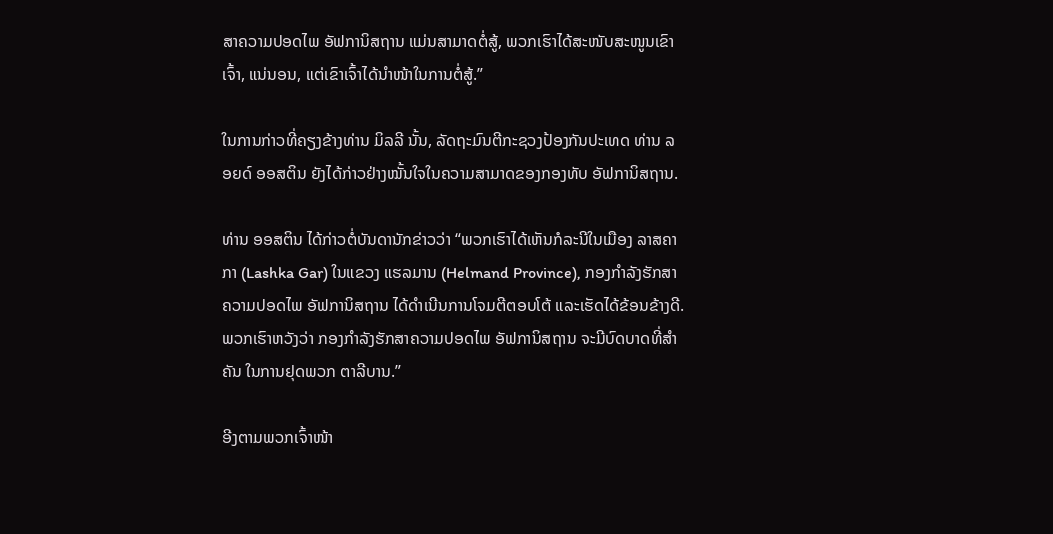ສາຄວາມປອດໄພ ອັຟການິສຖານ ແມ່ນສາມາດຕໍ່ສູ້, ພວກເຮົາໄດ້ສະໜັບສະໜູນເຂົາເຈົ້າ, ແນ່ນອນ, ແຕ່ເຂົາເຈົ້າໄດ້ນຳໜ້າໃນການຕໍ່ສູ້.”

ໃນການກ່າວທີ່ຄຽງຂ້າງທ່ານ ມິລລີ ນັ້ນ, ລັດຖະມົນຕີກະຊວງປ້ອງກັນປະເທດ ທ່ານ ລອຍດ໌ ອອສຕິນ ຍັງໄດ້ກ່າວຢ່າງໝັ້ນໃຈໃນຄວາມສາມາດຂອງກອງທັບ ອັຟການິສຖານ.

ທ່ານ ອອສຕິນ ໄດ້ກ່າວຕໍ່ບັນດານັກຂ່າວວ່າ “ພວກເຮົາໄດ້ເຫັນກໍລະນີໃນເມືອງ ລາສຄາ ກາ (Lashka Gar) ໃນແຂວງ ແຮລມານ (Helmand Province), ກອງກຳລັງຮັກສາຄວາມປອດໄພ ອັຟການິສຖານ ໄດ້ດຳເນີນການໂຈມຕີຕອບໂຕ້ ແລະເຮັດໄດ້ຂ້ອນຂ້າງດີ. ພວກເຮົາຫວັງວ່າ ກອງກຳລັງຮັກສາຄວາມປອດໄພ ອັຟການິສຖານ ຈະມີບົດບາດທີ່ສຳຄັນ ໃນການຢຸດພວກ ຕາລີບານ.”

ອີງຕາມພວກເຈົ້າໜ້າ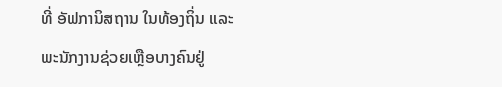ທີ່ ອັຟການິສຖານ ໃນທ້ອງຖິ່ນ ແລະ ພະນັກງານຊ່ວຍເຫຼືອບາງຄົນຢູ່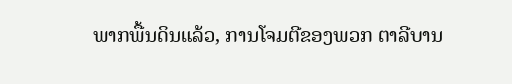ພາກພື້ນດິນແລ້ວ, ການໂຈມຕີຂອງພວກ ຕາລີບານ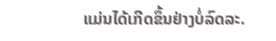ແມ່ນໄດ້ເກີດຂຶ້ນຢ່າງບໍ່ລົດລະ.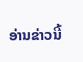ອ່ານຂ່າວນີ້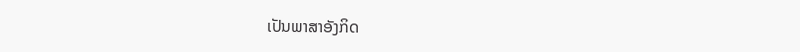ເປັນພາສາອັງກິດ